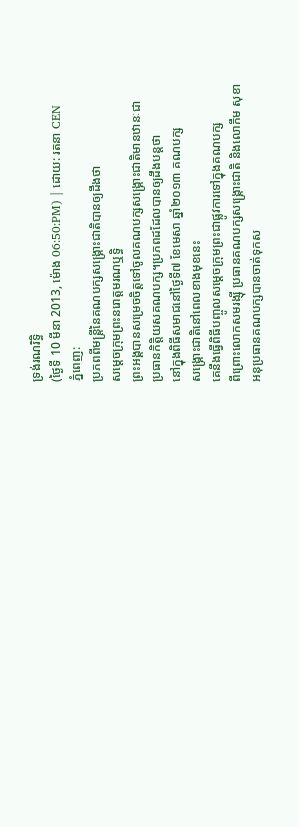ទ្រង់រណរិទ្ធិ
(ថ្ងៃទី 10 មីនា 2013, ម៉ោង 06:50:PM) | ដោយ: រតនា CEN
ភ្នំពេញ:
ប្រភពពីមន្ត្រីនៃគណបក្សសង្គ្រោះជាតិបានឲ្យដឹងថា
សម្តេចក្រុមព្រះនរោត្តមរណឬទ្ធិ
ព្រះអង្គបានសម្រេចចិត្តទៅចូលគណបក្សសង្គ្រោះជាតិមានឋានៈជា
ប្រធានកិត្តិយសគណបក្ស។ប្រភពដដែលបានឲ្យដឹងបន្តថា
នៅក្នុងពិធីសមាជនៅថ្ងៃទី៧ ខែមេសា ឆ្នាំ២០១៣ គណបក្ស
សង្គ្រោះជាតិនៅពេលខាងមុខនេះ
គេនឹងធ្វើពិធីបញ្ចូលសម្តេចក្រុមព្រះជាផ្លូវការទៅក្នុងគណបក្ស
ពីព្រោះលោកសមរង្ស៊ី ប្រធានគណបក្សសង្គ្រោះជាតិ និងលោកឹម សុខា
អនុប្រធានគណបក្សបានចាត់ទុកស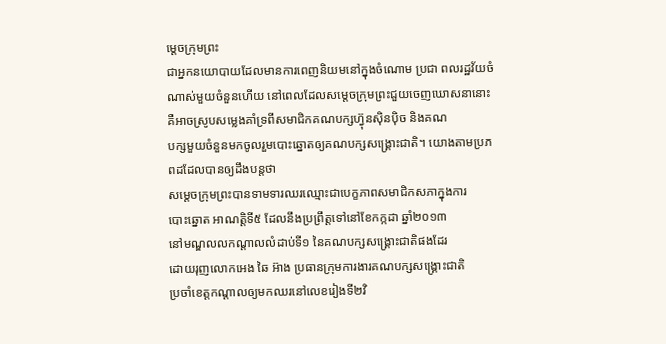ម្តេចក្រុមព្រះ
ជាអ្នកនយោបាយដែលមានការពេញនិយមនៅក្នុងចំណោម ប្រជា ពលរដ្ឋវ័យចំ
ណាស់មួយចំនួនហើយ នៅពេលដែលសម្តេចក្រុមព្រះជួយចេញឃោសនានោះ
គឺអាចស្រូបសម្លេងគាំទ្រពីសមាជិកគណបក្សហ្វ៊ុនស៊ិនប៉ិច និងគណ
បក្សមួយចំនួនមកចូលរួមបោះឆ្នោតឲ្យគណបក្សសង្គ្រោះជាតិ។ យោងតាមប្រភពដដែលបានឲ្យដឹងបន្តថា
សម្តេចក្រុមព្រះបានទាមទារឈរឈ្មោះជាបេក្ខភាពសមាជិកសភាក្នុងការ
បោះឆ្នោត អាណត្តិទី៥ ដែលនឹងប្រព្រឹត្តទៅនៅខែកក្កដា ឆ្នាំ២០១៣
នៅមណ្ឌលលកណ្តាលលំដាប់ទី១ នៃគណបក្សសង្គ្រោះជាតិផងដែរ
ដោយរុញលោកអេង ឆៃ អ៊ាង ប្រធានក្រុមការងារគណបក្សសង្គ្រោះជាតិ
ប្រចាំខេត្តកណ្តាលឲ្យមកឈរនៅលេខរៀងទី២វិ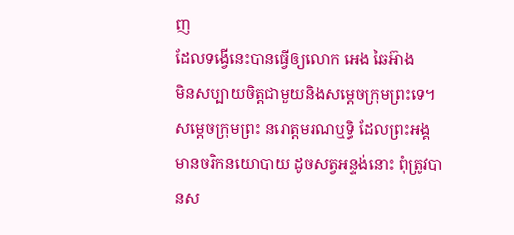ញ
ដែលទង្វើនេះបានធ្វើឲ្យលោក អេង ឆៃអ៊ាង
មិនសប្បាយចិត្តជាមួយនិងសម្តេចក្រុមព្រះទេ។
សម្តេចក្រុមព្រះ នរោត្តមរណឬទ្ធិ ដែលព្រះអង្គមានចរិកនយោបាយ ដូចសត្វអន្ទង់នោះ ពុំត្រូវបានស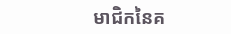មាជិកនៃគ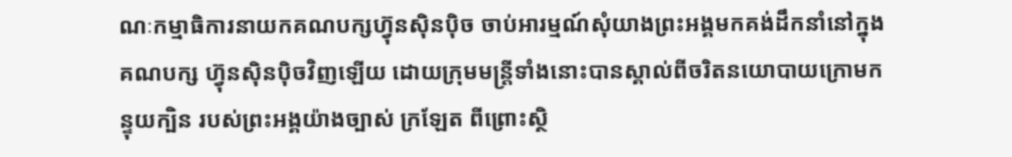ណៈកម្មាធិការនាយកគណបក្សហ្វ៊ុនស៊ិនប៉ិច ចាប់អារម្មណ៍សុំយាងព្រះអង្គមកគង់ដឹកនាំនៅក្នុងគណបក្ស ហ្វ៊ុនស៊ិនប៉ិចវិញឡើយ ដោយក្រុមមន្ត្រីទាំងនោះបានស្គាល់ពីចរិតនយោបាយក្រោមកន្ទុយក្បិន របស់ព្រះអង្គយ៉ាងច្បាស់ ក្រឡែត ពីព្រោះស្ថិ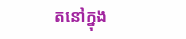តនៅក្នុង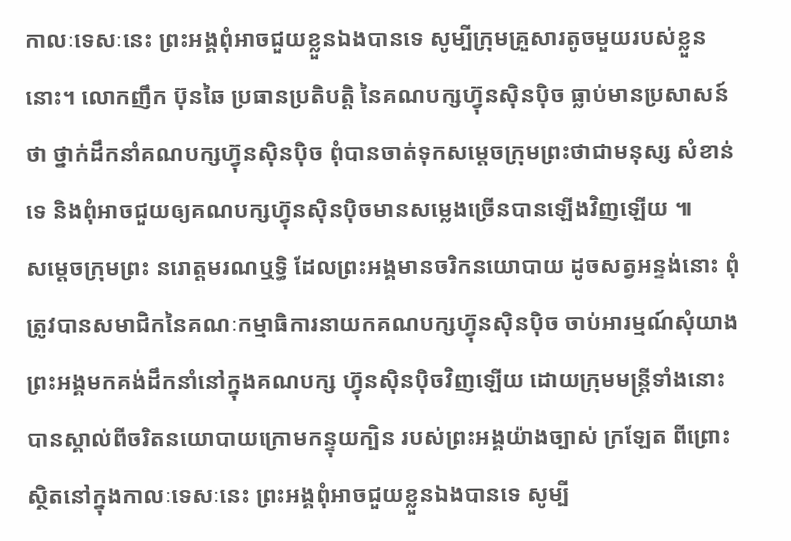កាលៈទេសៈនេះ ព្រះអង្គពុំអាចជួយខ្លួនឯងបានទេ សូម្បីក្រុមគ្រួសារតូចមួយរបស់ខ្លួននោះ។ លោកញឹក ប៊ុនឆៃ ប្រធានប្រតិបត្តិ នៃគណបក្សហ្វ៊ុនស៊ិនប៉ិច ធ្លាប់មានប្រសាសន៍ថា ថ្នាក់ដឹកនាំគណបក្សហ្វ៊ុនស៊ិនប៉ិច ពុំបានចាត់ទុកសម្តេចក្រុមព្រះថាជាមនុស្ស សំខាន់ទេ និងពុំអាចជួយឲ្យគណបក្សហ្វ៊ុនស៊ិនប៉ិចមានសម្លេងច្រើនបានឡើងវិញឡើយ ៕
សម្តេចក្រុមព្រះ នរោត្តមរណឬទ្ធិ ដែលព្រះអង្គមានចរិកនយោបាយ ដូចសត្វអន្ទង់នោះ ពុំត្រូវបានសមាជិកនៃគណៈកម្មាធិការនាយកគណបក្សហ្វ៊ុនស៊ិនប៉ិច ចាប់អារម្មណ៍សុំយាងព្រះអង្គមកគង់ដឹកនាំនៅក្នុងគណបក្ស ហ្វ៊ុនស៊ិនប៉ិចវិញឡើយ ដោយក្រុមមន្ត្រីទាំងនោះបានស្គាល់ពីចរិតនយោបាយក្រោមកន្ទុយក្បិន របស់ព្រះអង្គយ៉ាងច្បាស់ ក្រឡែត ពីព្រោះស្ថិតនៅក្នុងកាលៈទេសៈនេះ ព្រះអង្គពុំអាចជួយខ្លួនឯងបានទេ សូម្បី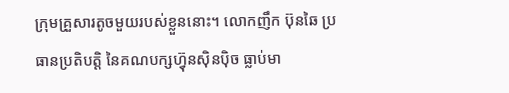ក្រុមគ្រួសារតូចមួយរបស់ខ្លួននោះ។ លោកញឹក ប៊ុនឆៃ ប្រធានប្រតិបត្តិ នៃគណបក្សហ្វ៊ុនស៊ិនប៉ិច ធ្លាប់មា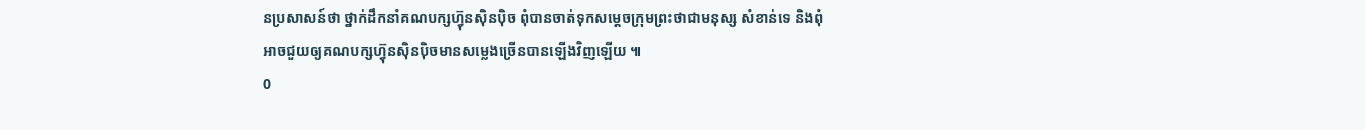នប្រសាសន៍ថា ថ្នាក់ដឹកនាំគណបក្សហ្វ៊ុនស៊ិនប៉ិច ពុំបានចាត់ទុកសម្តេចក្រុមព្រះថាជាមនុស្ស សំខាន់ទេ និងពុំអាចជួយឲ្យគណបក្សហ្វ៊ុនស៊ិនប៉ិចមានសម្លេងច្រើនបានឡើងវិញឡើយ ៕
0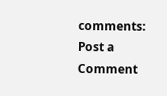comments:
Post a Comment